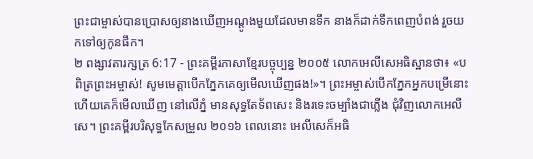ព្រះជាម្ចាស់បានប្រោសឲ្យនាងឃើញអណ្ដូងមួយដែលមានទឹក នាងក៏ដាក់ទឹកពេញបំពង់ រួចយកទៅឲ្យកូនផឹក។
២ ពង្សាវតារក្សត្រ 6:17 - ព្រះគម្ពីរភាសាខ្មែរបច្ចុប្បន្ន ២០០៥ លោកអេលីសេអធិស្ឋានថា៖ «បពិត្រព្រះអម្ចាស់! សូមមេត្តាបើកភ្នែកគេឲ្យមើលឃើញផង!»។ ព្រះអម្ចាស់បើកភ្នែកអ្នកបម្រើនោះ ហើយគេក៏មើលឃើញ នៅលើភ្នំ មានសុទ្ធតែទ័ពសេះ និងរទេះចម្បាំងជាភ្លើង ជុំវិញលោកអេលីសេ។ ព្រះគម្ពីរបរិសុទ្ធកែសម្រួល ២០១៦ ពេលនោះ អេលីសេក៏អធិ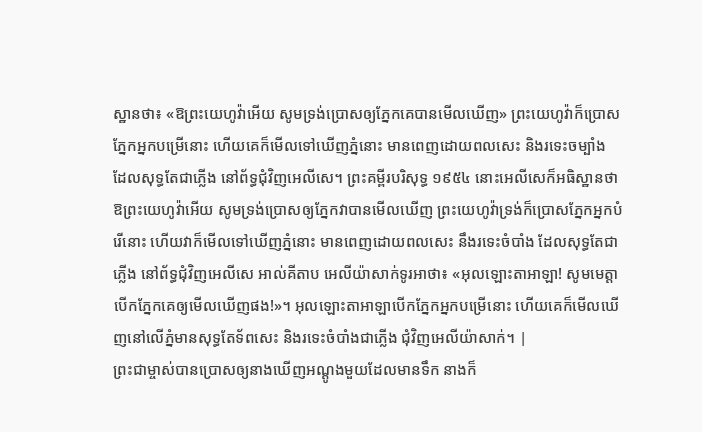ស្ឋានថា៖ «ឱព្រះយេហូវ៉ាអើយ សូមទ្រង់ប្រោសឲ្យភ្នែកគេបានមើលឃើញ» ព្រះយេហូវ៉ាក៏ប្រោសភ្នែកអ្នកបម្រើនោះ ហើយគេក៏មើលទៅឃើញភ្នំនោះ មានពេញដោយពលសេះ និងរទេះចម្បាំង ដែលសុទ្ធតែជាភ្លើង នៅព័ទ្ធជុំវិញអេលីសេ។ ព្រះគម្ពីរបរិសុទ្ធ ១៩៥៤ នោះអេលីសេក៏អធិស្ឋានថា ឱព្រះយេហូវ៉ាអើយ សូមទ្រង់ប្រោសឲ្យភ្នែកវាបានមើលឃើញ ព្រះយេហូវ៉ាទ្រង់ក៏ប្រោសភ្នែកអ្នកបំរើនោះ ហើយវាក៏មើលទៅឃើញភ្នំនោះ មានពេញដោយពលសេះ នឹងរទេះចំបាំង ដែលសុទ្ធតែជាភ្លើង នៅព័ទ្ធជុំវិញអេលីសេ អាល់គីតាប អេលីយ៉ាសាក់ទូរអាថា៖ «អុលឡោះតាអាឡា! សូមមេត្តាបើកភ្នែកគេឲ្យមើលឃើញផង!»។ អុលឡោះតាអាឡាបើកភ្នែកអ្នកបម្រើនោះ ហើយគេក៏មើលឃើញនៅលើភ្នំមានសុទ្ធតែទ័ពសេះ និងរទេះចំបាំងជាភ្លើង ជុំវិញអេលីយ៉ាសាក់។ |
ព្រះជាម្ចាស់បានប្រោសឲ្យនាងឃើញអណ្ដូងមួយដែលមានទឹក នាងក៏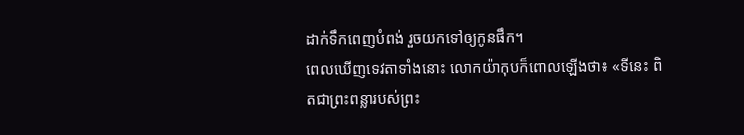ដាក់ទឹកពេញបំពង់ រួចយកទៅឲ្យកូនផឹក។
ពេលឃើញទេវតាទាំងនោះ លោកយ៉ាកុបក៏ពោលឡើងថា៖ «ទីនេះ ពិតជាព្រះពន្លារបស់ព្រះ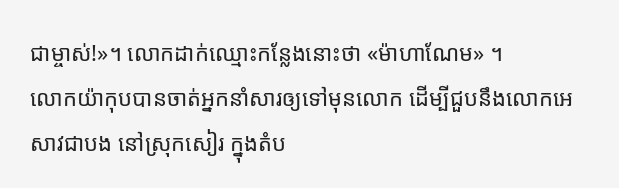ជាម្ចាស់!»។ លោកដាក់ឈ្មោះកន្លែងនោះថា «ម៉ាហាណែម» ។
លោកយ៉ាកុបបានចាត់អ្នកនាំសារឲ្យទៅមុនលោក ដើម្បីជួបនឹងលោកអេសាវជាបង នៅស្រុកសៀរ ក្នុងតំប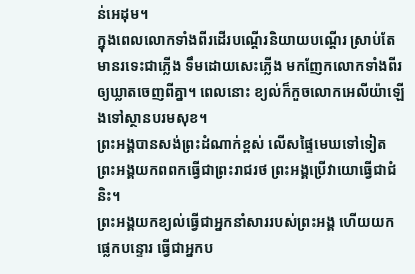ន់អេដុម។
ក្នុងពេលលោកទាំងពីរដើរបណ្ដើរនិយាយបណ្ដើរ ស្រាប់តែមានរទេះជាភ្លើង ទឹមដោយសេះភ្លើង មកញែកលោកទាំងពីរឲ្យឃ្លាតចេញពីគ្នា។ ពេលនោះ ខ្យល់ក៏កួចលោកអេលីយ៉ាឡើងទៅស្ថានបរមសុខ។
ព្រះអង្គបានសង់ព្រះដំណាក់ខ្ពស់ លើសផ្ទៃមេឃទៅទៀត ព្រះអង្គយកពពកធ្វើជាព្រះរាជរថ ព្រះអង្គប្រើវាយោធ្វើជាជំនិះ។
ព្រះអង្គយកខ្យល់ធ្វើជាអ្នកនាំសាររបស់ព្រះអង្គ ហើយយកផ្លេកបន្ទោរ ធ្វើជាអ្នកប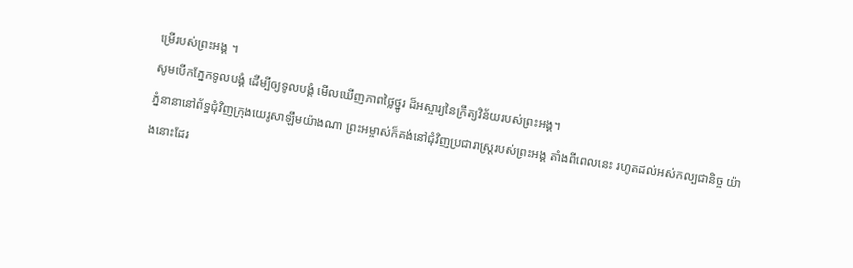ម្រើរបស់ព្រះអង្គ ។
សូមបើកភ្នែកទូលបង្គំ ដើម្បីឲ្យទូលបង្គំ មើលឃើញភាពថ្លៃថ្នូរ ដ៏អស្ចារ្យនៃក្រឹត្យវិន័យរបស់ព្រះអង្គ។
ភ្នំនានានៅព័ទ្ធជុំវិញក្រុងយេរូសាឡឹមយ៉ាងណា ព្រះអម្ចាស់ក៏គង់នៅជុំវិញប្រជារាស្ត្ររបស់ព្រះអង្គ តាំងពីពេលនេះ រហូតដល់អស់កល្បជានិច្ច យ៉ាងនោះដែរ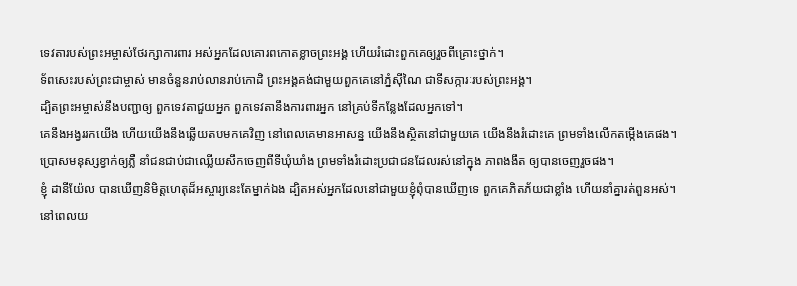ទេវតារបស់ព្រះអម្ចាស់ថែរក្សាការពារ អស់អ្នកដែលគោរពកោតខ្លាចព្រះអង្គ ហើយរំដោះពួកគេឲ្យរួចពីគ្រោះថ្នាក់។
ទ័ពសេះរបស់ព្រះជាម្ចាស់ មានចំនួនរាប់លានរាប់កោដិ ព្រះអង្គគង់ជាមួយពួកគេនៅភ្នំស៊ីណៃ ជាទីសក្ការៈរបស់ព្រះអង្គ។
ដ្បិតព្រះអម្ចាស់នឹងបញ្ជាឲ្យ ពួកទេវតាជួយអ្នក ពួកទេវតានឹងការពារអ្នក នៅគ្រប់ទីកន្លែងដែលអ្នកទៅ។
គេនឹងអង្វររកយើង ហើយយើងនឹងឆ្លើយតបមកគេវិញ នៅពេលគេមានអាសន្ន យើងនឹងស្ថិតនៅជាមួយគេ យើងនឹងរំដោះគេ ព្រមទាំងលើកតម្កើងគេផង។
ប្រោសមនុស្សខ្វាក់ឲ្យភ្លឺ នាំជនជាប់ជាឈ្លើយសឹកចេញពីទីឃុំឃាំង ព្រមទាំងរំដោះប្រជាជនដែលរស់នៅក្នុង ភាពងងឹត ឲ្យបានចេញរួចផង។
ខ្ញុំ ដានីយ៉ែល បានឃើញនិមិត្តហេតុដ៏អស្ចារ្យនេះតែម្នាក់ឯង ដ្បិតអស់អ្នកដែលនៅជាមួយខ្ញុំពុំបានឃើញទេ ពួកគេភិតភ័យជាខ្លាំង ហើយនាំគ្នារត់ពួនអស់។
នៅពេលយ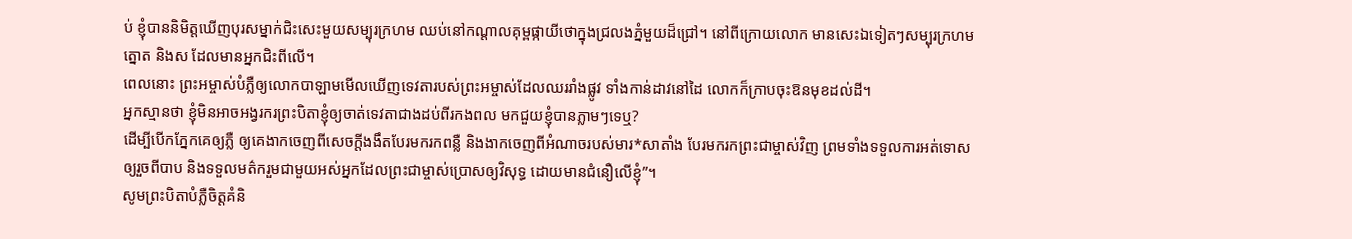ប់ ខ្ញុំបាននិមិត្តឃើញបុរសម្នាក់ជិះសេះមួយសម្បុរក្រហម ឈប់នៅកណ្ដាលគុម្ពផ្កាយីថោក្នុងជ្រលងភ្នំមួយដ៏ជ្រៅ។ នៅពីក្រោយលោក មានសេះឯទៀតៗសម្បុរក្រហម ត្នោត និងស ដែលមានអ្នកជិះពីលើ។
ពេលនោះ ព្រះអម្ចាស់បំភ្លឺឲ្យលោកបាឡាមមើលឃើញទេវតារបស់ព្រះអម្ចាស់ដែលឈររាំងផ្លូវ ទាំងកាន់ដាវនៅដៃ លោកក៏ក្រាបចុះឱនមុខដល់ដី។
អ្នកស្មានថា ខ្ញុំមិនអាចអង្វរករព្រះបិតាខ្ញុំឲ្យចាត់ទេវតាជាងដប់ពីរកងពល មកជួយខ្ញុំបានភ្លាមៗទេឬ?
ដើម្បីបើកភ្នែកគេឲ្យភ្លឺ ឲ្យគេងាកចេញពីសេចក្ដីងងឹតបែរមករកពន្លឺ និងងាកចេញពីអំណាចរបស់មារ*សាតាំង បែរមករកព្រះជាម្ចាស់វិញ ព្រមទាំងទទួលការអត់ទោសឲ្យរួចពីបាប និងទទួលមត៌ករួមជាមួយអស់អ្នកដែលព្រះជាម្ចាស់ប្រោសឲ្យវិសុទ្ធ ដោយមានជំនឿលើខ្ញុំ”។
សូមព្រះបិតាបំភ្លឺចិត្តគំនិ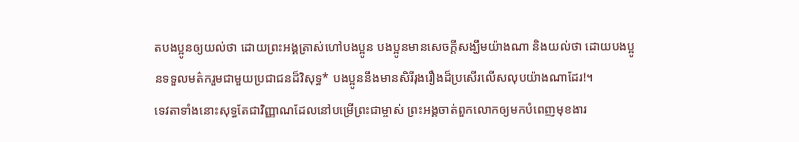តបងប្អូនឲ្យយល់ថា ដោយព្រះអង្គត្រាស់ហៅបងប្អូន បងប្អូនមានសេចក្ដីសង្ឃឹមយ៉ាងណា និងយល់ថា ដោយបងប្អូនទទួលមត៌ករួមជាមួយប្រជាជនដ៏វិសុទ្ធ* បងប្អូននឹងមានសិរីរុងរឿងដ៏ប្រសើរលើសលុបយ៉ាងណាដែរ!។
ទេវតាទាំងនោះសុទ្ធតែជាវិញ្ញាណដែលនៅបម្រើព្រះជាម្ចាស់ ព្រះអង្គចាត់ពួកលោកឲ្យមកបំពេញមុខងារ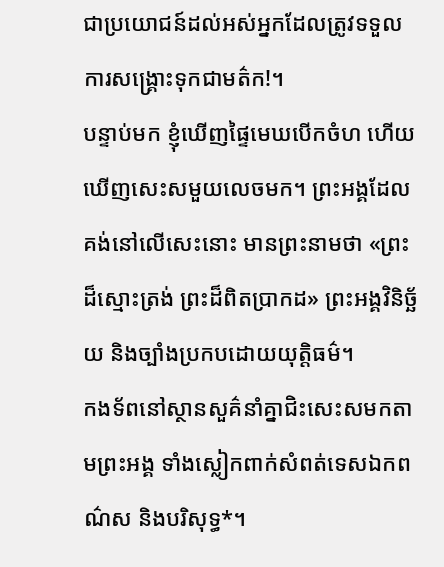ជាប្រយោជន៍ដល់អស់អ្នកដែលត្រូវទទួលការសង្គ្រោះទុកជាមត៌ក!។
បន្ទាប់មក ខ្ញុំឃើញផ្ទៃមេឃបើកចំហ ហើយឃើញសេះសមួយលេចមក។ ព្រះអង្គដែលគង់នៅលើសេះនោះ មានព្រះនាមថា «ព្រះដ៏ស្មោះត្រង់ ព្រះដ៏ពិតប្រាកដ» ព្រះអង្គវិនិច្ឆ័យ និងច្បាំងប្រកបដោយយុត្តិធម៌។
កងទ័ពនៅស្ថានសួគ៌នាំគ្នាជិះសេះសមកតាមព្រះអង្គ ទាំងស្លៀកពាក់សំពត់ទេសឯកពណ៌ស និងបរិសុទ្ធ*។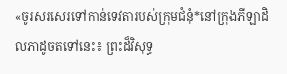«ចូរសរសេរទៅកាន់ទេវតារបស់ក្រុមជំនុំ*នៅក្រុងភីឡាដិលភាដូចតទៅនេះ៖ ព្រះដ៏វិសុទ្ធ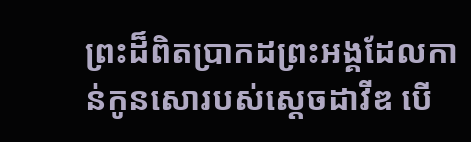ព្រះដ៏ពិតប្រាកដព្រះអង្គដែលកាន់កូនសោរបស់ស្ដេចដាវីឌ បើ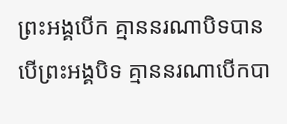ព្រះអង្គបើក គ្មាននរណាបិទបាន បើព្រះអង្គបិទ គ្មាននរណាបើកបា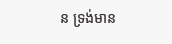ន ទ្រង់មាន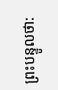ព្រះបន្ទូលថា: